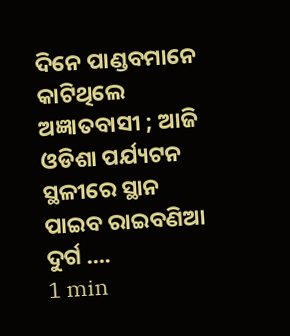ଦିନେ ପାଣ୍ଡବମାନେ କାଟିଥିଲେ ଅଜ୍ଞାତବାସୀ ; ଆଜି ଓଡିଶା ପର୍ଯ୍ୟଟନ ସ୍ଥଳୀରେ ସ୍ଥାନ ପାଇବ ରାଇବଣିଆ ଦୁର୍ଗ ….
1 min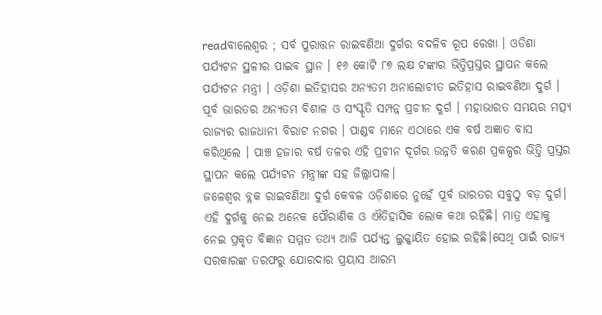readବାଲେଶ୍ୱର ; ସର୍ବ ପୁରାତ୍ତନ ରାଇବଣିଆ ଦୁର୍ଗର ବଦଳିବ ରୂପ ରେଖା । ଓଡିଶା ପର୍ଯ୍ୟଟନ ସ୍ଥଳୀର ପାଇବ ସ୍ଥାନ । ୧୬ କୋଟି ୮୭ ଲକ୍ଷ ଟଙ୍କାର ଭିତ୍ତିପ୍ରସ୍ତର ସ୍ଥାପନ କଲେ ପର୍ଯ୍ୟଟନ ମନ୍ତ୍ରୀ । ଓଡ଼ିଶା ଇତିହାସର ଅନ୍ୟତମ ଅନାଲୋଚୀତ ଇତିହାସ ରାଇବଣିଆ ଦୁର୍ଗ । ପୂର୍ବ ଭାରତର ଅନ୍ୟତମ ବିଶାଳ ଓ ସଂସ୍କୃତି ସମ୍ପନ୍ନ ପ୍ରଚୀନ ଦୁର୍ଗ । ମହାଭାରତ ସମୟର ମତ୍ସ୍ୟ ରାଜ୍ୟର ରାଜଧାନୀ ବିରାଟ ନଗର । ପାଣ୍ଡବ ମାନେ ଏଠାରେ ଏକ ବର୍ଷ ଅଜ୍ଞାତ ବାସ କରିଥିଲେ । ପାଞ୍ଚ ହଜାର ବର୍ଷ ତଳର ଏହି ପ୍ରଚୀନ ଦୂର୍ଗର ଉନ୍ନତି କରଣ ପ୍ରକଳ୍ପର ଭିତ୍ତି ପ୍ରସ୍ତର ସ୍ଥାପନ କଲେ ପର୍ଯ୍ୟଟନ ମନ୍ତ୍ରୀଙ୍କ ସହ ଜିଲ୍ଲାପାଳ।
ଜଳେଶ୍ୱର ବ୍ଲକ ରାଇବଣିଆ ଦୁର୍ଗ କେବଳ ଓଡ଼ିଶାରେ ନୁହେଁ ପୂର୍ବ ଭାରତର ସବୁଠୁ ବଡ଼ ଦୁର୍ଗ। ଏହି ଦୁର୍ଗକୁ ନେଇ ଅନେକ ପୌରାଣିକ ଓ ଐତିହାସିକ ଲୋକ କଥା ରହିଛି। ମାତ୍ର ଏହାକୁ ନେଇ ପ୍ରକୃତ ବିଜ୍ଞାନ ସମ୍ମତ ତଥ୍ୟ ଆଜି ପର୍ଯ୍ୟନ୍ତ ଲୁକ୍କାୟିତ ହୋଇ ରହିଛି।ସେଥି ପାଇଁ ରାଜ୍ୟ ସରକାରଙ୍କ ତରଫରୁ ଯୋରଦାର ପ୍ରୟାସ ଆରମ୍ଭ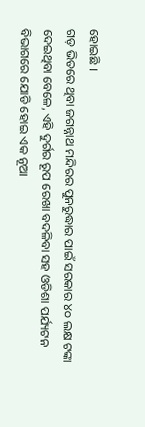ହୋଇଛି ।
ଗଡ଼ ଭିତରେ ଥିବା ଜଗନ୍ନାଥ ମନ୍ଦିରର ପୁନରୁଦ୍ଧାର ପାଇଁ ସରକାର ୪୦ ଲକ୍ଷ ଟଙ୍କା ଦେଇଥିବା ବେଳେ, ଏହି ଦୁର୍ଗର ରୂପ ରେଖା ବଦଳିବା ସହ ଓଡିଶା ପର୍ଯ୍ୟଟନ ବିଭାଗରେ ଯୋଡି ହୋଇ ଏକ ନୂଆ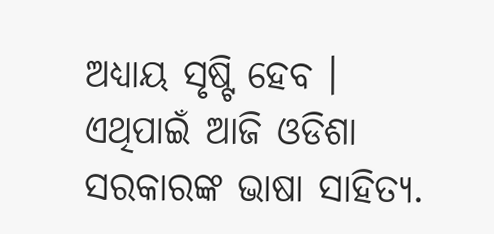ଅଧ୍ୟାୟ ସୃଷ୍ଟି ହେବ ।
ଏଥିପାଇଁ ଆଜି ଓଡିଶା ସରକାରଙ୍କ ଭାଷା ସାହିତ୍ୟ.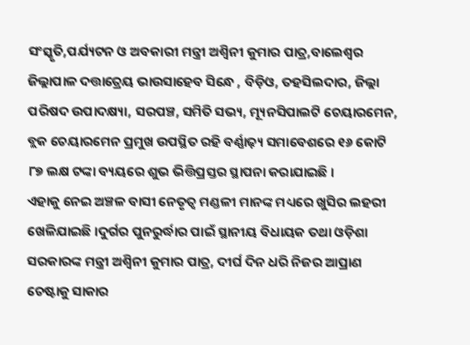ସଂସ୍କୃତି,ପର୍ଯ୍ୟଟନ ଓ ଅବକାରୀ ମନ୍ତ୍ରୀ ଅଶ୍ବିନୀ କୁମାର ପାତ୍ର,ବାଲେଶ୍ୱର ଜିଲ୍ଲାପାଳ ଦତ୍ତାତ୍ରେୟ ଭାଉସାହେବ ସିନ୍ଧେ , ବିଡ଼ିଓ, ତହସିଲଦାର, ଜିଲ୍ଲା ପରିଷଦ ଉପାଦକ୍ଷ୍ୟା, ସରପଞ୍ଚ, ସମିତି ସଭ୍ୟ, ମ୍ୟୂନସିପାଲଟି ଚେୟାରମେନ, ବ୍ଲକ ଚେୟାରମେନ ପ୍ରମୁଖ ଉପସ୍ଥିତ ରହି ବର୍ଣ୍ଣାଢ଼୍ୟ ସମାବେଶରେ ୧୬ କୋଟି ୮୭ ଲକ୍ଷ ଟଙ୍କା ବ୍ୟୟରେ ଶୁଭ ଭିତ୍ତିପ୍ରସ୍ତର ସ୍ଥାପନା କରାଯାଇଛି।
ଏହାକୁ ନେଇ ଅଞ୍ଚଳ ବାସୀ ନେତୃତ୍ବ ମଣ୍ଡଳୀ ମାନଙ୍କ ମଧ୍ୟରେ ଖୁସିର ଲହରୀ ଖେଳିଯାଇଛି।ଦୁର୍ଗର ପୁନରୁର୍ଦ୍ଧାର ପାଇଁ ସ୍ଥାନୀୟ ବିଧାୟକ ତଥା ଓଡ଼ିଶା ସରକାରଙ୍କ ମନ୍ତ୍ରୀ ଅଶ୍ବିନୀ କୁମାର ପାତ୍ର, ଦୀର୍ଘ ଦିନ ଧରି ନିଜର ଆପ୍ରାଣ ଚେଷ୍ଟାକୁ ସାକାର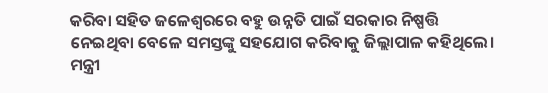କରିବା ସହିତ ଜଳେଶ୍ବରରେ ବହୁ ଉନ୍ନତି ପାଇଁ ସରକାର ନିଷ୍ପତ୍ତି ନେଇଥିବା ବେଳେ ସମସ୍ତଙ୍କୁ ସହଯୋଗ କରିବାକୁ ଜିଲ୍ଲାପାଳ କହିଥିଲେ। ମନ୍ତ୍ରୀ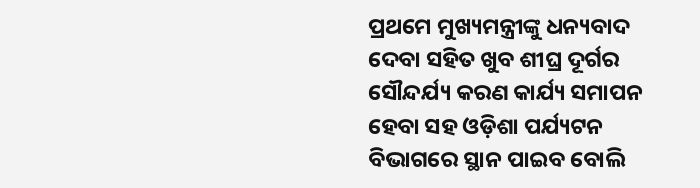ପ୍ରଥମେ ମୁଖ୍ୟମନ୍ତ୍ରୀଙ୍କୁ ଧନ୍ୟବାଦ ଦେବା ସହିତ ଖୁବ ଶୀଘ୍ର ଦୂର୍ଗର ସୌନ୍ଦର୍ଯ୍ୟ କରଣ କାର୍ଯ୍ୟ ସମାପନ ହେବା ସହ ଓଡ଼ିଶା ପର୍ଯ୍ୟଟନ ବିଭାଗରେ ସ୍ଥାନ ପାଇବ ବୋଲି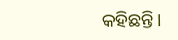କହିଛନ୍ତି।